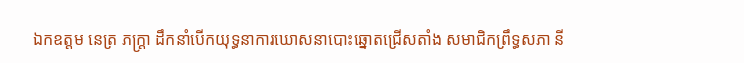ឯកឧត្តម នេត្រ ភក្ត្រា ដឹកនាំបើកយុទ្ធនាការឃោសនាបោះឆ្នោតជ្រើសតាំង សមាជិកព្រឹទ្ធសភា នី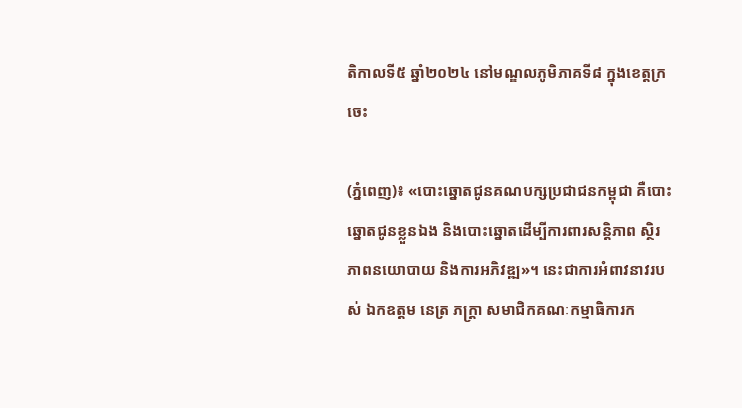តិកាលទី៥ ឆ្នាំ២០២៤ នៅមណ្ឌលភូមិភាគទី៨ ក្នុងខេត្តក្រចេះ

(ភ្នំពេញ)៖ «បោះឆ្នោតជូនគណបក្សប្រជាជនកម្ពុជា គឺបោះឆ្នោតជូនខ្លួនឯង និងបោះឆ្នោតដើម្បីការពារសន្តិភាព ស្ថិរភាពនយោបាយ និងការអភិវឌ្ឍ»។ នេះជាការអំពាវនាវរបស់ ឯកឧត្តម នេត្រ ភក្ត្រា សមាជិកគណៈកម្មាធិការក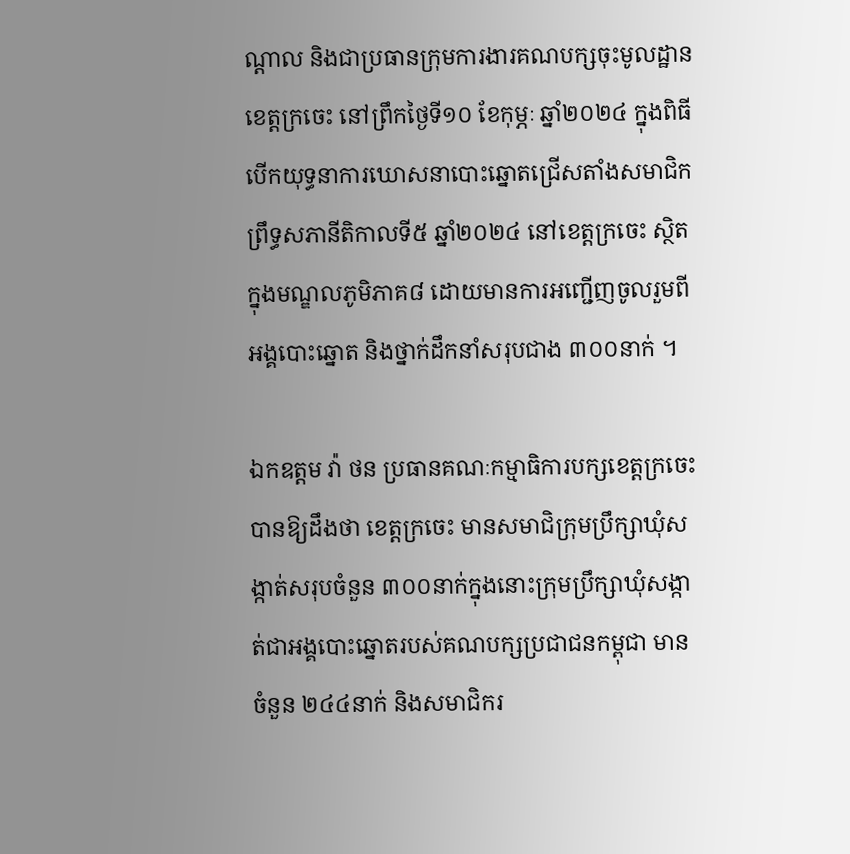ណ្តាល និងជាប្រធានក្រុមការងារគណបក្សចុះមូលដ្ឋានខេត្តក្រចេះ នៅព្រឹកថ្ងៃទី១០ ខែកុម្ភៈ ឆ្នាំ២០២៤ ក្នុងពិធីបើកយុទ្ធនាការឃោសនាបោះឆ្នោតជ្រើសតាំងសមាជិកព្រឹទ្ធសភានីតិកាលទី៥ ឆ្នាំ២០២៤ នៅខេត្តក្រចេះ ស្ថិតក្នុងមណ្ឌលភូមិភាគ៨ ដោយមានការអញ្ជើញចូលរួមពីអង្គបោះឆ្នោត និងថ្នាក់ដឹកនាំសរុបជាង ៣០០នាក់ ។

ឯកឧត្តម វ៉ា ថន ប្រធានគណៈកម្មាធិការបក្សខេត្តក្រចេះ បានឱ្យដឹងថា ខេត្តក្រចេះ មានសមាជិក្រុមប្រឹក្សាឃុំសង្កាត់សរុបចំនួន ៣០០នាក់ក្នុងនោះក្រុមប្រឹក្សាឃុំសង្កាត់ជាអង្គបោះឆ្នោតរបស់គណបក្សប្រជាជនកម្ពុជា មានចំនួន ២៤៤នាក់ និងសមាជិករ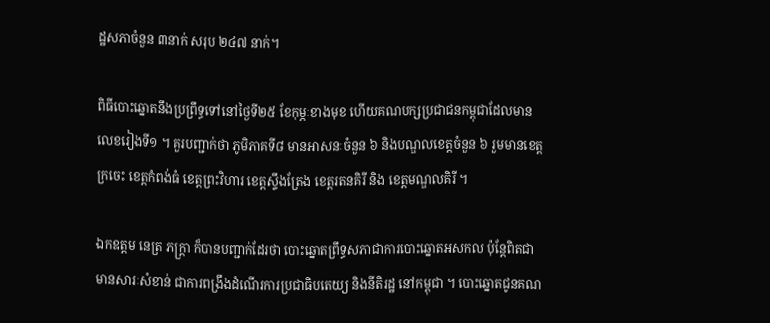ដ្ឋសភាចំនួន ៣នាក់ សរុប ២៤៧ នាក់។

ពិធីបោះឆ្នោតនឹងប្រព្រឹទ្ធទៅនៅថ្ងៃទី២៥ ខែកុម្ភៈខាងមុខ ហើយគណបក្សប្រជាជនកម្ពុជាដែលមានលេខរៀងទី១ ។ គួរបញ្ជាក់ថា ភូមិភាគទី៨ មានអាសនៈចំនួន ៦ និងបណ្ឌលខេត្តចំនួន ៦ រួមមានខេត្តក្រចេះ ខេត្តកំពង់ធំ ខេត្តព្រះវិហារ ខេត្តស្ទឹងត្រែង ខេត្តរតនគិរី និង ខេត្តមណ្ឌលគិរី ។

ឯកឧត្តម នេត្រ ភក្ត្រា ក៏បានបញ្ជាក់ដែរថា បោះឆ្នោតព្រឹទ្ធសភាជាការបោះឆ្នោតអសកល ប៉ុន្តែពិតជាមានសារៈសំខាន់ ជាការពង្រឹងដំណើរការប្រជាធិបតេយ្យ និងនីតិរដ្ឋ នៅកម្ពុជា ។ បោះឆ្នោតជូនគណ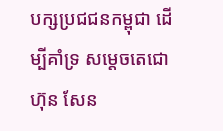បក្សប្រជជនកម្ពុជា ដើម្បីគាំទ្រ សម្តេចតេជោ ហ៊ុន សែន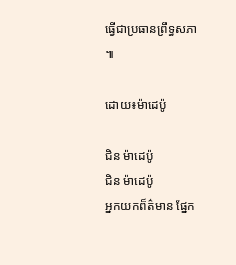ធ្វើជាប្រធានព្រឹទ្ធសភា ៕

ដោយ៖ម៉ាដេប៉ូ

ជិន ម៉ាដេប៉ូ
ជិន ម៉ាដេប៉ូ
អ្នកយកព៏ត៌មាន ផ្នែក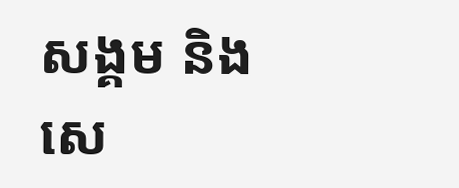សង្គម និង សេ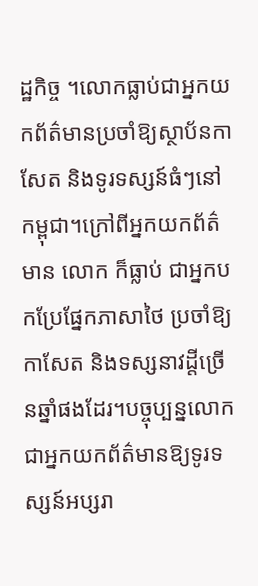ដ្ឋកិច្ច ។លោកធ្លាប់ជាអ្នកយកព័ត៌មានប្រចាំឱ្យស្ថាប័នកាសែត និងទូរទស្សន៍ធំៗនៅកម្ពុជា។ក្រៅពីអ្នកយកព័ត៌មាន លោក ក៏ធ្លាប់ ជាអ្នកបកប្រែផ្នែកភាសាថៃ ប្រចាំឱ្យ កាសែត និងទស្សនាវដ្តីច្រើនឆ្នាំផងដែរ។បច្ចុប្បន្នលោកជាអ្នកយកព័ត៌មានឱ្យទូរទស្សន៍អប្សរា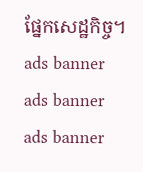ផ្នែកសេដ្ឋកិច្ច។
ads banner
ads banner
ads banner